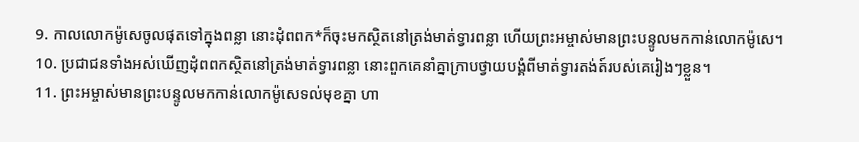9. កាលលោកម៉ូសេចូលផុតទៅក្នុងពន្លា នោះដុំពពក*ក៏ចុះមកស្ថិតនៅត្រង់មាត់ទ្វារពន្លា ហើយព្រះអម្ចាស់មានព្រះបន្ទូលមកកាន់លោកម៉ូសេ។
10. ប្រជាជនទាំងអស់ឃើញដុំពពកស្ថិតនៅត្រង់មាត់ទ្វារពន្លា នោះពួកគេនាំគ្នាក្រាបថ្វាយបង្គំពីមាត់ទ្វារតង់ត៍របស់គេរៀងៗខ្លួន។
11. ព្រះអម្ចាស់មានព្រះបន្ទូលមកកាន់លោកម៉ូសេទល់មុខគ្នា ហា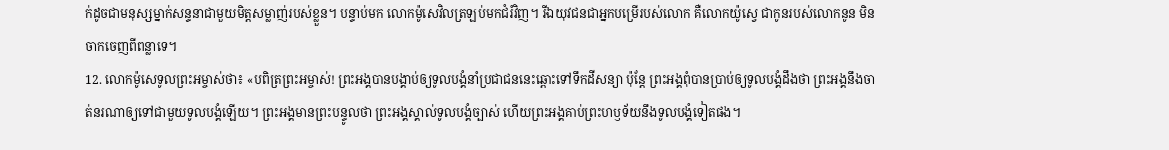ក់ដូចជាមនុស្សម្នាក់សន្ទនាជាមួយមិត្តសម្លាញ់របស់ខ្លួន។ បន្ទាប់មក លោកម៉ូសេវិលត្រឡប់មកជំរំវិញ។ រីឯយុវជនជាអ្នកបម្រើរបស់លោក គឺលោកយ៉ូស្វេ ជាកូនរបស់លោកនូន មិនចាកចេញពីពន្លាទេ។
12. លោកម៉ូសេទូលព្រះអម្ចាស់ថា៖ «បពិត្រព្រះអម្ចាស់! ព្រះអង្គបានបង្គាប់ឲ្យទូលបង្គំនាំប្រជាជននេះឆ្ពោះទៅទឹកដីសន្យា ប៉ុន្តែ ព្រះអង្គពុំបានប្រាប់ឲ្យទូលបង្គំដឹងថា ព្រះអង្គនឹងចាត់នរណាឲ្យទៅជាមួយទូលបង្គំឡើយ។ ព្រះអង្គមានព្រះបន្ទូលថា ព្រះអង្គស្គាល់ទូលបង្គំច្បាស់ ហើយព្រះអង្គគាប់ព្រះហឫទ័យនឹងទូលបង្គំទៀតផង។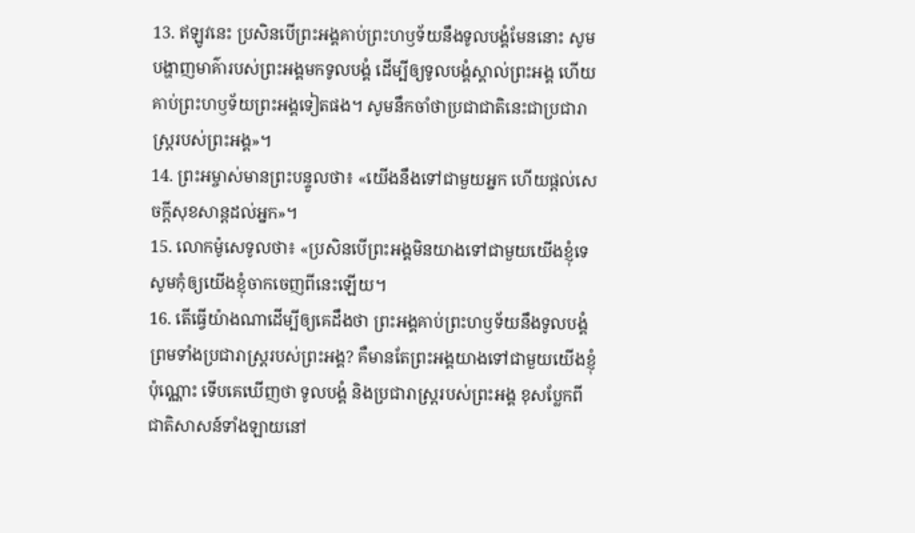13. ឥឡូវនេះ ប្រសិនបើព្រះអង្គគាប់ព្រះហឫទ័យនឹងទូលបង្គំមែននោះ សូមបង្ហាញមាគ៌ារបស់ព្រះអង្គមកទូលបង្គំ ដើម្បីឲ្យទូលបង្គំស្គាល់ព្រះអង្គ ហើយគាប់ព្រះហឫទ័យព្រះអង្គទៀតផង។ សូមនឹកចាំថាប្រជាជាតិនេះជាប្រជារាស្ត្ររបស់ព្រះអង្គ»។
14. ព្រះអម្ចាស់មានព្រះបន្ទូលថា៖ «យើងនឹងទៅជាមួយអ្នក ហើយផ្ដល់សេចក្ដីសុខសាន្តដល់អ្នក»។
15. លោកម៉ូសេទូលថា៖ «ប្រសិនបើព្រះអង្គមិនយាងទៅជាមួយយើងខ្ញុំទេ សូមកុំឲ្យយើងខ្ញុំចាកចេញពីនេះឡើយ។
16. តើធ្វើយ៉ាងណាដើម្បីឲ្យគេដឹងថា ព្រះអង្គគាប់ព្រះហឫទ័យនឹងទូលបង្គំ ព្រមទាំងប្រជារាស្ត្ររបស់ព្រះអង្គ? គឺមានតែព្រះអង្គយាងទៅជាមួយយើងខ្ញុំប៉ុណ្ណោះ ទើបគេឃើញថា ទូលបង្គំ និងប្រជារាស្ត្ររបស់ព្រះអង្គ ខុសប្លែកពីជាតិសាសន៍ទាំងឡាយនៅ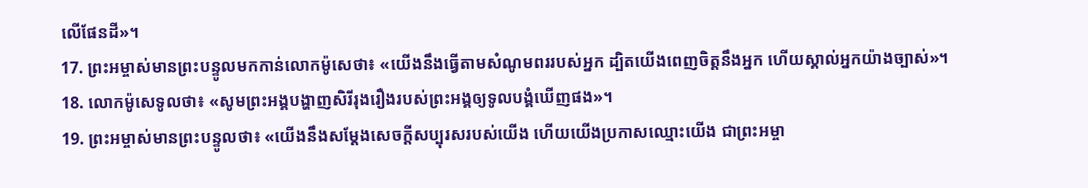លើផែនដី»។
17. ព្រះអម្ចាស់មានព្រះបន្ទូលមកកាន់លោកម៉ូសេថា៖ «យើងនឹងធ្វើតាមសំណូមពររបស់អ្នក ដ្បិតយើងពេញចិត្តនឹងអ្នក ហើយស្គាល់អ្នកយ៉ាងច្បាស់»។
18. លោកម៉ូសេទូលថា៖ «សូមព្រះអង្គបង្ហាញសិរីរុងរឿងរបស់ព្រះអង្គឲ្យទូលបង្គំឃើញផង»។
19. ព្រះអម្ចាស់មានព្រះបន្ទូលថា៖ «យើងនឹងសម្តែងសេចក្ដីសប្បុរសរបស់យើង ហើយយើងប្រកាសឈ្មោះយើង ជាព្រះអម្ចា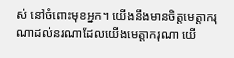ស់ នៅចំពោះមុខអ្នក។ យើងនឹងមានចិត្តមេត្តាករុណាដល់នរណាដែលយើងមេត្តាករុណា យើ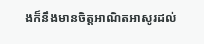ងក៏នឹងមានចិត្តអាណិតអាសូរដល់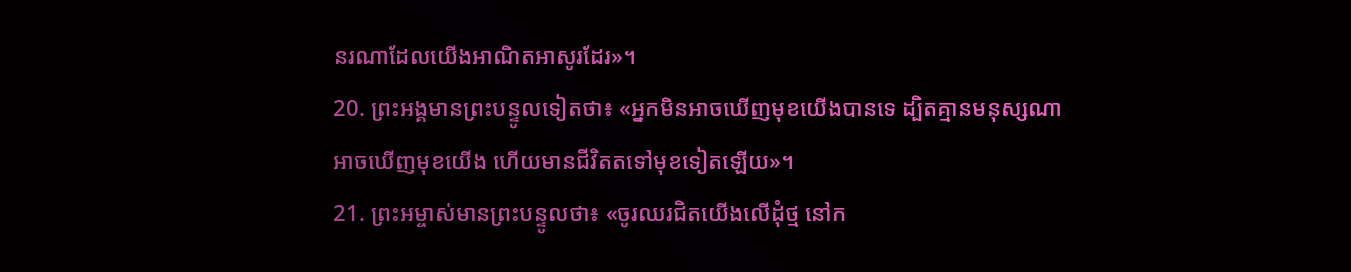នរណាដែលយើងអាណិតអាសូរដែរ»។
20. ព្រះអង្គមានព្រះបន្ទូលទៀតថា៖ «អ្នកមិនអាចឃើញមុខយើងបានទេ ដ្បិតគ្មានមនុស្សណាអាចឃើញមុខយើង ហើយមានជីវិតតទៅមុខទៀតឡើយ»។
21. ព្រះអម្ចាស់មានព្រះបន្ទូលថា៖ «ចូរឈរជិតយើងលើដុំថ្ម នៅក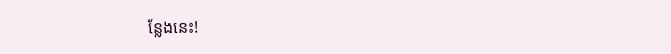ន្លែងនេះ!